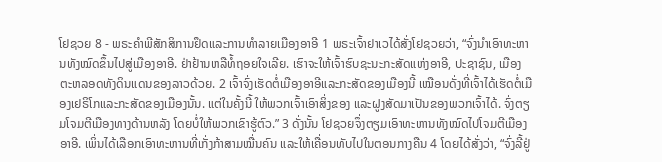ໂຢຊວຍ 8 - ພຣະຄຳພີສັກສິການຢຶດແລະການທຳລາຍເມືອງອາອີ 1 ພຣະເຈົ້າຢາເວໄດ້ສັ່ງໂຢຊວຍວ່າ, “ຈົ່ງນຳເອົາທະຫານທັງໝົດຂຶ້ນໄປສູ່ເມືອງອາອີ. ຢ່າຢ້ານຫລືທໍ້ຖອຍໃຈເລີຍ. ເຮົາຈະໃຫ້ເຈົ້າຮົບຊະນະກະສັດແຫ່ງອາອີ, ປະຊາຊົນ, ເມືອງ ຕະຫລອດທັງດິນແດນຂອງລາວດ້ວຍ. 2 ເຈົ້າຈົ່ງເຮັດຕໍ່ເມືອງອາອີແລະກະສັດຂອງເມືອງນີ້ ເໝືອນດັ່ງທີ່ເຈົ້າໄດ້ເຮັດຕໍ່ເມືອງເຢຣິໂກແລະກະສັດຂອງເມືອງນັ້ນ. ແຕ່ໃນຄັ້ງນີ້ ໃຫ້ພວກເຈົ້າເອົາສິ່ງຂອງ ແລະຝູງສັດມາເປັນຂອງພວກເຈົ້າໄດ້. ຈົ່ງຕຽມໂຈມຕີເມືອງທາງດ້ານຫລັງ ໂດຍບໍ່ໃຫ້ພວກເຂົາຮູ້ຕົວ.” 3 ດັ່ງນັ້ນ ໂຢຊວຍຈຶ່ງຕຽມເອົາທະຫານທັງໝົດໄປໂຈມຕີເມືອງອາອີ. ເພິ່ນໄດ້ເລືອກເອົາທະຫານທີ່ເກັ່ງກ້າສາມໝື່ນຄົນ ແລະໃຫ້ເຄື່ອນທັບໄປໃນຕອນກາງຄືນ 4 ໂດຍໄດ້ສັ່ງວ່າ, “ຈົ່ງລີ້ຢູ່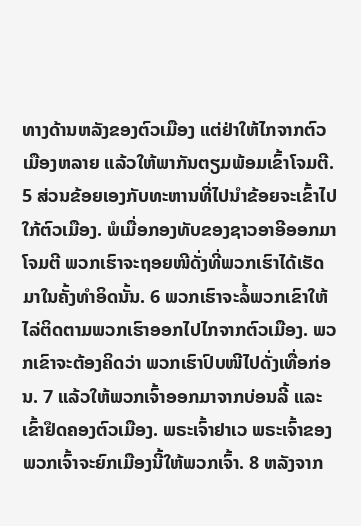ທາງດ້ານຫລັງຂອງຕົວເມືອງ ແຕ່ຢ່າໃຫ້ໄກຈາກຕົວເມືອງຫລາຍ ແລ້ວໃຫ້ພາກັນຕຽມພ້ອມເຂົ້າໂຈມຕີ. 5 ສ່ວນຂ້ອຍເອງກັບທະຫານທີ່ໄປນຳຂ້ອຍຈະເຂົ້າໄປໃກ້ຕົວເມືອງ. ພໍເມື່ອກອງທັບຂອງຊາວອາອີອອກມາໂຈມຕີ ພວກເຮົາຈະຖອຍໜີດັ່ງທີ່ພວກເຮົາໄດ້ເຮັດມາໃນຄັ້ງທຳອິດນັ້ນ. 6 ພວກເຮົາຈະລໍ້ພວກເຂົາໃຫ້ໄລ່ຕິດຕາມພວກເຮົາອອກໄປໄກຈາກຕົວເມືອງ. ພວກເຂົາຈະຕ້ອງຄິດວ່າ ພວກເຮົາປົບໜີໄປດັ່ງເທື່ອກ່ອນ. 7 ແລ້ວໃຫ້ພວກເຈົ້າອອກມາຈາກບ່ອນລີ້ ແລະເຂົ້າຢຶດຄອງຕົວເມືອງ. ພຣະເຈົ້າຢາເວ ພຣະເຈົ້າຂອງພວກເຈົ້າຈະຍົກເມືອງນີ້ໃຫ້ພວກເຈົ້າ. 8 ຫລັງຈາກ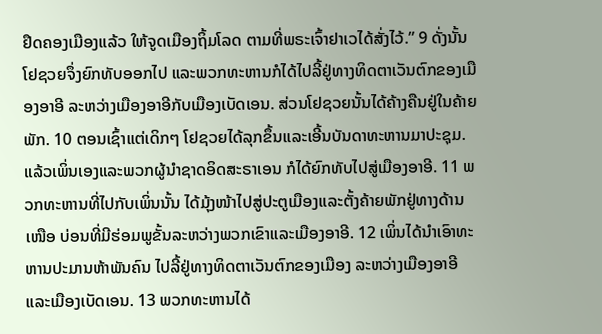ຢຶດຄອງເມືອງແລ້ວ ໃຫ້ຈູດເມືອງຖິ້ມໂລດ ຕາມທີ່ພຣະເຈົ້າຢາເວໄດ້ສັ່ງໄວ້.” 9 ດັ່ງນັ້ນ ໂຢຊວຍຈຶ່ງຍົກທັບອອກໄປ ແລະພວກທະຫານກໍໄດ້ໄປລີ້ຢູ່ທາງທິດຕາເວັນຕົກຂອງເມືອງອາອີ ລະຫວ່າງເມືອງອາອີກັບເມືອງເບັດເອນ. ສ່ວນໂຢຊວຍນັ້ນໄດ້ຄ້າງຄືນຢູ່ໃນຄ້າຍພັກ. 10 ຕອນເຊົ້າແຕ່ເດິກໆ ໂຢຊວຍໄດ້ລຸກຂຶ້ນແລະເອີ້ນບັນດາທະຫານມາປະຊຸມ. ແລ້ວເພິ່ນເອງແລະພວກຜູ້ນຳຊາດອິດສະຣາເອນ ກໍໄດ້ຍົກທັບໄປສູ່ເມືອງອາອີ. 11 ພວກທະຫານທີ່ໄປກັບເພິ່ນນັ້ນ ໄດ້ມຸ້ງໜ້າໄປສູ່ປະຕູເມືອງແລະຕັ້ງຄ້າຍພັກຢູ່ທາງດ້ານເໜືອ ບ່ອນທີ່ມີຮ່ອມພູຂັ້ນລະຫວ່າງພວກເຂົາແລະເມືອງອາອີ. 12 ເພິ່ນໄດ້ນຳເອົາທະຫານປະມານຫ້າພັນຄົນ ໄປລີ້ຢູ່ທາງທິດຕາເວັນຕົກຂອງເມືອງ ລະຫວ່າງເມືອງອາອີແລະເມືອງເບັດເອນ. 13 ພວກທະຫານໄດ້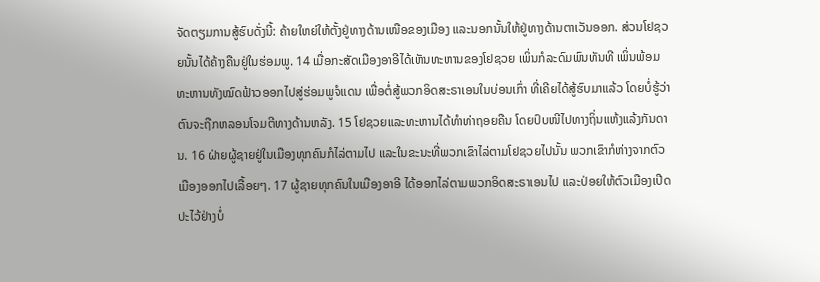ຈັດຕຽມການສູ້ຮົບດັ່ງນີ້: ຄ້າຍໃຫຍ່ໃຫ້ຕັ້ງຢູ່ທາງດ້ານເໜືອຂອງເມືອງ ແລະນອກນັ້ນໃຫ້ຢູ່ທາງດ້ານຕາເວັນອອກ. ສ່ວນໂຢຊວຍນັ້ນໄດ້ຄ້າງຄືນຢູ່ໃນຮ່ອມພູ. 14 ເມື່ອກະສັດເມືອງອາອີໄດ້ເຫັນທະຫານຂອງໂຢຊວຍ ເພິ່ນກໍລະດົມພົນທັນທີ ເພິ່ນພ້ອມທະຫານທັງໝົດຟ້າວອອກໄປສູ່ຮ່ອມພູຈໍແດນ ເພື່ອຕໍ່ສູ້ພວກອິດສະຣາເອນໃນບ່ອນເກົ່າ ທີ່ເຄີຍໄດ້ສູ້ຮົບມາແລ້ວ ໂດຍບໍ່ຮູ້ວ່າຕົນຈະຖືກຫລອນໂຈມຕີທາງດ້ານຫລັງ. 15 ໂຢຊວຍແລະທະຫານໄດ້ທຳທ່າຖອຍຄືນ ໂດຍປົບໜີໄປທາງຖິ່ນແຫ້ງແລ້ງກັນດານ. 16 ຝ່າຍຜູ້ຊາຍຢູ່ໃນເມືອງທຸກຄົນກໍໄລ່ຕາມໄປ ແລະໃນຂະນະທີ່ພວກເຂົາໄລ່ຕາມໂຢຊວຍໄປນັ້ນ ພວກເຂົາກໍຫ່າງຈາກຕົວເມືອງອອກໄປເລື້ອຍໆ. 17 ຜູ້ຊາຍທຸກຄົນໃນເມືອງອາອີ ໄດ້ອອກໄລ່ຕາມພວກອິດສະຣາເອນໄປ ແລະປ່ອຍໃຫ້ຕົວເມືອງເປີດປະໄວ້ຢ່າງບໍ່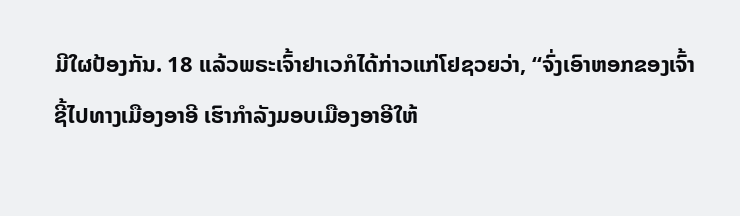ມີໃຜປ້ອງກັນ. 18 ແລ້ວພຣະເຈົ້າຢາເວກໍໄດ້ກ່າວແກ່ໂຢຊວຍວ່າ, “ຈົ່ງເອົາຫອກຂອງເຈົ້າຊີ້ໄປທາງເມືອງອາອີ ເຮົາກຳລັງມອບເມືອງອາອີໃຫ້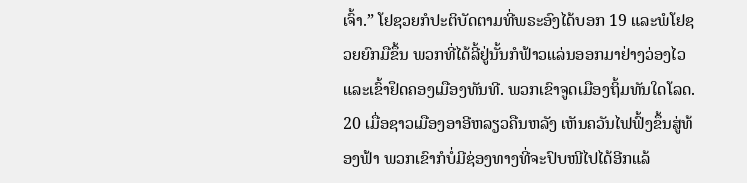ເຈົ້າ.” ໂຢຊວຍກໍປະຕິບັດຕາມທີ່ພຣະອົງໄດ້ບອກ 19 ແລະພໍໂຢຊວຍຍົກມືຂຶ້ນ ພວກທີ່ໄດ້ລີ້ຢູ່ນັ້ນກໍຟ້າວແລ່ນອອກມາຢ່າງວ່ອງໄວ ແລະເຂົ້າຢຶດຄອງເມືອງທັນທີ. ພວກເຂົາຈູດເມືອງຖິ້ມທັນໃດໂລດ. 20 ເມື່ອຊາວເມືອງອາອີຫລຽວຄືນຫລັງ ເຫັນຄວັນໄຟຟົ້ງຂຶ້ນສູ່ທ້ອງຟ້າ ພວກເຂົາກໍບໍ່ມີຊ່ອງທາງທີ່ຈະປົບໜີໄປໄດ້ອີກແລ້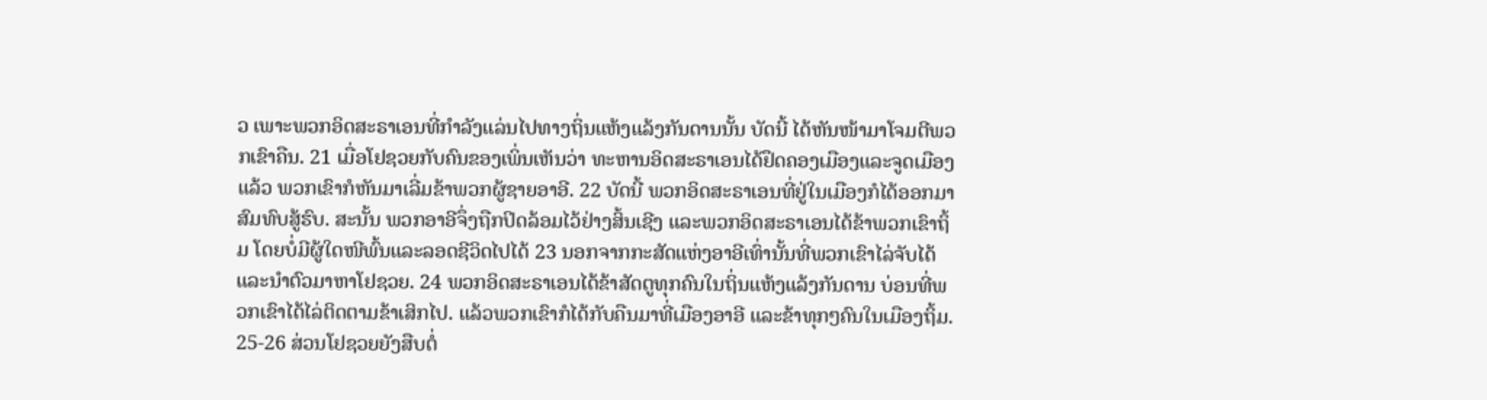ວ ເພາະພວກອິດສະຣາເອນທີ່ກຳລັງແລ່ນໄປທາງຖິ່ນແຫ້ງແລ້ງກັນດານນັ້ນ ບັດນີ້ ໄດ້ຫັນໜ້າມາໂຈມຕີພວກເຂົາຄືນ. 21 ເມື່ອໂຢຊວຍກັບຄົນຂອງເພິ່ນເຫັນວ່າ ທະຫານອິດສະຣາເອນໄດ້ຢຶດຄອງເມືອງແລະຈູດເມືອງແລ້ວ ພວກເຂົາກໍຫັນມາເລີ່ມຂ້າພວກຜູ້ຊາຍອາອີ. 22 ບັດນີ້ ພວກອິດສະຣາເອນທີ່ຢູ່ໃນເມືອງກໍໄດ້ອອກມາສົມທົບສູ້ຮົບ. ສະນັ້ນ ພວກອາອີຈຶ່ງຖືກປິດລ້ອມໄວ້ຢ່າງສິ້ນເຊີງ ແລະພວກອິດສະຣາເອນໄດ້ຂ້າພວກເຂົາຖິ້ມ ໂດຍບໍ່ມີຜູ້ໃດໜີພົ້ນແລະລອດຊີວິດໄປໄດ້ 23 ນອກຈາກກະສັດແຫ່ງອາອີເທົ່ານັ້ນທີ່ພວກເຂົາໄລ່ຈັບໄດ້ ແລະນຳຕົວມາຫາໂຢຊວຍ. 24 ພວກອິດສະຣາເອນໄດ້ຂ້າສັດຕູທຸກຄົນໃນຖິ່ນແຫ້ງແລ້ງກັນດານ ບ່ອນທີ່ພວກເຂົາໄດ້ໄລ່ຕິດຕາມຂ້າເສິກໄປ. ແລ້ວພວກເຂົາກໍໄດ້ກັບຄືນມາທີ່ເມືອງອາອີ ແລະຂ້າທຸກໆຄົນໃນເມືອງຖິ້ມ. 25-26 ສ່ວນໂຢຊວຍຍັງສືບຕໍ່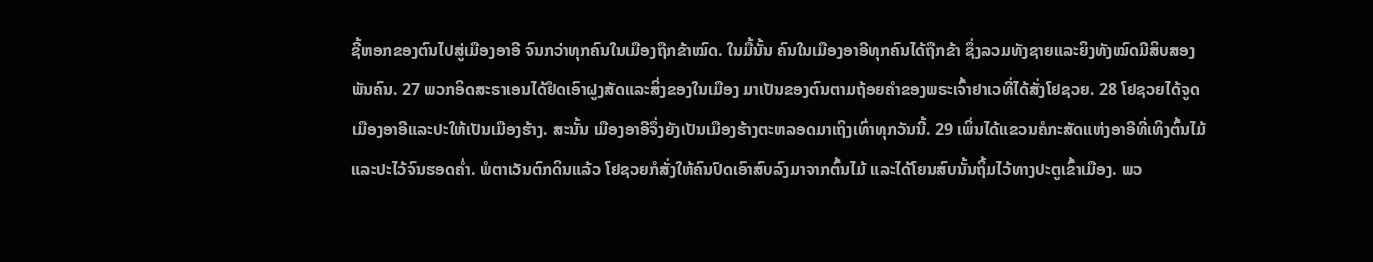ຊີ້ຫອກຂອງຕົນໄປສູ່ເມືອງອາອີ ຈົນກວ່າທຸກຄົນໃນເມືອງຖືກຂ້າໝົດ. ໃນມື້ນັ້ນ ຄົນໃນເມືອງອາອີທຸກຄົນໄດ້ຖືກຂ້າ ຊຶ່ງລວມທັງຊາຍແລະຍິງທັງໝົດມີສິບສອງພັນຄົນ. 27 ພວກອິດສະຣາເອນໄດ້ຢຶດເອົາຝູງສັດແລະສິ່ງຂອງໃນເມືອງ ມາເປັນຂອງຕົນຕາມຖ້ອຍຄຳຂອງພຣະເຈົ້າຢາເວທີ່ໄດ້ສັ່ງໂຢຊວຍ. 28 ໂຢຊວຍໄດ້ຈູດເມືອງອາອີແລະປະໃຫ້ເປັນເມືອງຮ້າງ. ສະນັ້ນ ເມືອງອາອີຈຶ່ງຍັງເປັນເມືອງຮ້າງຕະຫລອດມາເຖິງເທົ່າທຸກວັນນີ້. 29 ເພິ່ນໄດ້ແຂວນຄໍກະສັດແຫ່ງອາອີທີ່ເທິງຕົ້ນໄມ້ ແລະປະໄວ້ຈົນຮອດຄໍ່າ. ພໍຕາເວັນຕົກດິນແລ້ວ ໂຢຊວຍກໍສັ່ງໃຫ້ຄົນປົດເອົາສົບລົງມາຈາກຕົ້ນໄມ້ ແລະໄດ້ໂຍນສົບນັ້ນຖິ້ມໄວ້ທາງປະຕູເຂົ້າເມືອງ. ພວ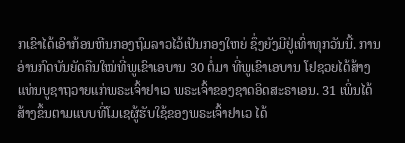ກເຂົາໄດ້ເອົາກ້ອນຫີນກອງຖົມລາວໄວ້ເປັນກອງໃຫຍ່ ຊຶ່ງຍັງມີຢູ່ເທົ່າທຸກວັນນີ້. ການອ່ານກົດບັນຍັດຄືນໃໝ່ທີ່ພູເຂົາເອບານ 30 ຕໍ່ມາ ທີ່ພູເຂົາເອບານ ໂຢຊວຍໄດ້ສ້າງແທ່ນບູຊາຖວາຍແກ່ພຣະເຈົ້າຢາເວ ພຣະເຈົ້າຂອງຊາດອິດສະຣາເອນ. 31 ເພິ່ນໄດ້ສ້າງຂຶ້ນຕາມແບບທີ່ໂມເຊຜູ້ຮັບໃຊ້ຂອງພຣະເຈົ້າຢາເວ ໄດ້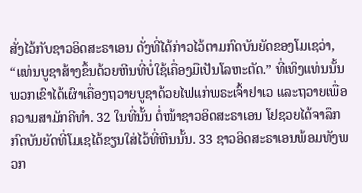ສັ່ງໄວ້ກັບຊາວອິດສະຣາເອນ ດັ່ງທີ່ໄດ້ກ່າວໄວ້ຕາມກົດບັນຍັດຂອງໂມເຊວ່າ, “ແທ່ນບູຊາສ້າງຂຶ້ນດ້ວຍຫີນທີ່ບໍ່ໃຊ້ເຄື່ອງມືເປັນໂລຫະຕັດ.” ທີ່ເທິງແທ່ນນັ້ນ ພວກເຂົາໄດ້ເຜົາເຄື່ອງຖວາຍບູຊາດ້ວຍໄຟແກ່ພຣະເຈົ້າຢາເວ ແລະຖວາຍເພື່ອຄວາມສາມັກຄີທຳ. 32 ໃນທີ່ນັ້ນ ຕໍ່ໜ້າຊາວອິດສະຣາເອນ ໂຢຊວຍໄດ້ຈາລຶກກົດບັນຍັດທີ່ໂມເຊໄດ້ຂຽນໃສ່ໄວ້ທີ່ຫີນນັ້ນ. 33 ຊາວອິດສະຣາເອນພ້ອມທັງພວກ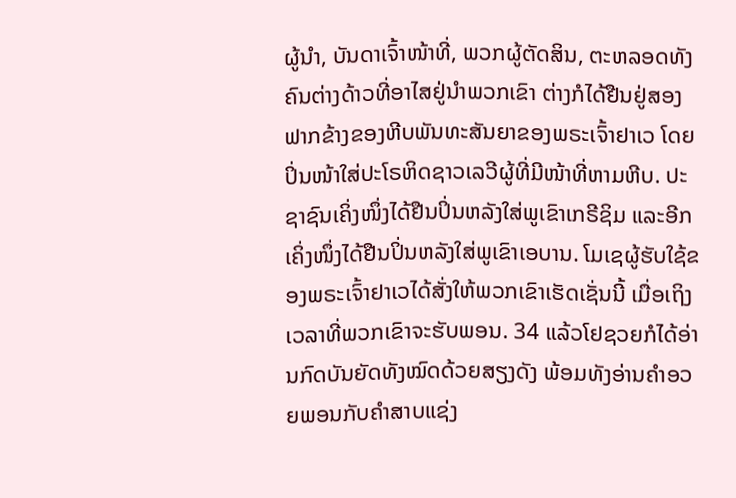ຜູ້ນຳ, ບັນດາເຈົ້າໜ້າທີ່, ພວກຜູ້ຕັດສິນ, ຕະຫລອດທັງຄົນຕ່າງດ້າວທີ່ອາໄສຢູ່ນຳພວກເຂົາ ຕ່າງກໍໄດ້ຢືນຢູ່ສອງຟາກຂ້າງຂອງຫີບພັນທະສັນຍາຂອງພຣະເຈົ້າຢາເວ ໂດຍປິ່ນໜ້າໃສ່ປະໂຣຫິດຊາວເລວີຜູ້ທີ່ມີໜ້າທີ່ຫາມຫີບ. ປະຊາຊົນເຄິ່ງໜຶ່ງໄດ້ຢືນປິ່ນຫລັງໃສ່ພູເຂົາເກຣີຊິມ ແລະອີກເຄິ່ງໜຶ່ງໄດ້ຢືນປິ່ນຫລັງໃສ່ພູເຂົາເອບານ. ໂມເຊຜູ້ຮັບໃຊ້ຂອງພຣະເຈົ້າຢາເວໄດ້ສັ່ງໃຫ້ພວກເຂົາເຮັດເຊັ່ນນີ້ ເມື່ອເຖິງເວລາທີ່ພວກເຂົາຈະຮັບພອນ. 34 ແລ້ວໂຢຊວຍກໍໄດ້ອ່ານກົດບັນຍັດທັງໝົດດ້ວຍສຽງດັງ ພ້ອມທັງອ່ານຄຳອວຍພອນກັບຄຳສາບແຊ່ງ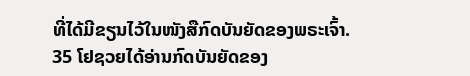ທີ່ໄດ້ມີຂຽນໄວ້ໃນໜັງສືກົດບັນຍັດຂອງພຣະເຈົ້າ. 35 ໂຢຊວຍໄດ້ອ່ານກົດບັນຍັດຂອງ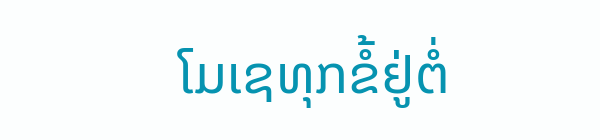ໂມເຊທຸກຂໍ້ຢູ່ຕໍ່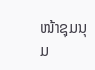ໜ້າຊຸມນຸມ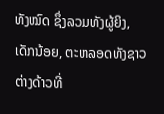ທັງໝົດ ຊຶ່ງລວມທັງຜູ້ຍິງ, ເດັກນ້ອຍ, ຕະຫລອດທັງຊາວຕ່າງດ້າວທີ່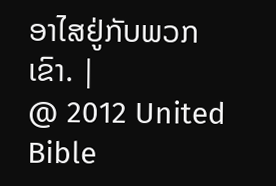ອາໄສຢູ່ກັບພວກເຂົາ. |
@ 2012 United Bible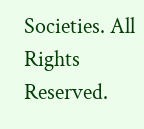Societies. All Rights Reserved.